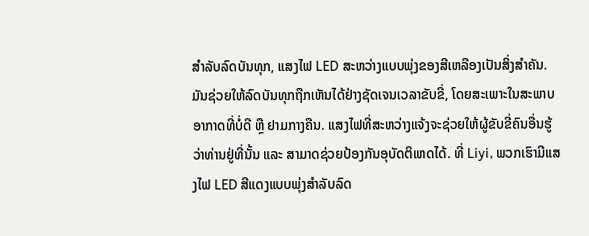ສຳລັບລົດບັນທຸກ, ແສງໄຟ LED ສະຫວ່າງແບບພຸ່ງຂອງສີເຫລືອງເປັນສິ່ງສຳຄັນ. ມັນຊ່ວຍໃຫ້ລົດບັນທຸກຖືກເຫັນໄດ້ຢ່າງຊັດເຈນເວລາຂັບຂີ່, ໂດຍສະເພາະໃນສະພາບອາກາດທີ່ບໍ່ດີ ຫຼື ຢາມກາງຄືນ. ແສງໄຟທີ່ສະຫວ່າງແຈ້ງຈະຊ່ວຍໃຫ້ຜູ້ຂັບຂີ່ຄົນອື່ນຮູ້ວ່າທ່ານຢູ່ທີ່ນັ້ນ ແລະ ສາມາດຊ່ວຍປ້ອງກັນອຸບັດຕິເຫດໄດ້. ທີ່ Liyi, ພວກເຮົາມີແສງໄຟ LED ສີແດງແບບພຸ່ງສຳລັບລົດ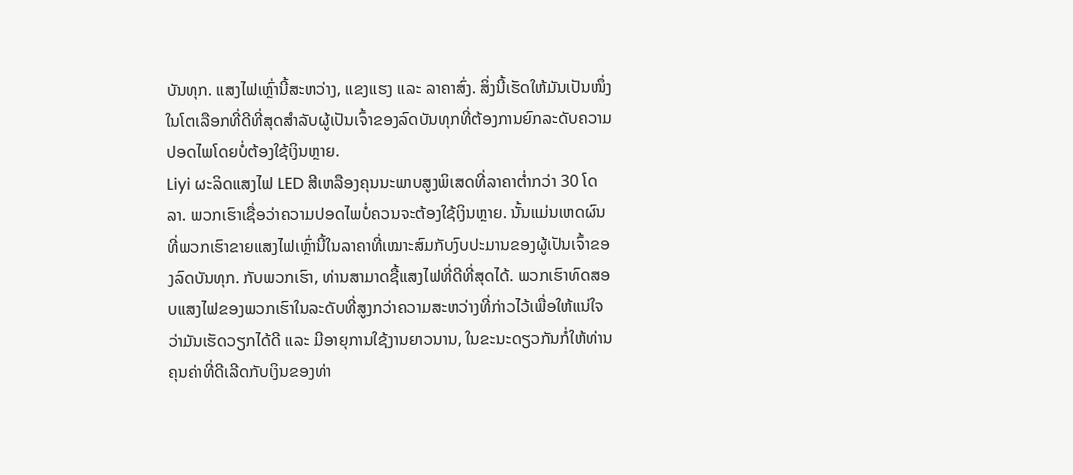ບັນທຸກ. ແສງໄຟເຫຼົ່ານີ້ສະຫວ່າງ, ແຂງແຮງ ແລະ ລາຄາສົ່ງ. ສິ່ງນີ້ເຮັດໃຫ້ມັນເປັນໜຶ່ງໃນໂຕເລືອກທີ່ດີທີ່ສຸດສຳລັບຜູ້ເປັນເຈົ້າຂອງລົດບັນທຸກທີ່ຕ້ອງການຍົກລະດັບຄວາມປອດໄພໂດຍບໍ່ຕ້ອງໃຊ້ເງິນຫຼາຍ.
Liyi ຜະລິດແສງໄຟ LED ສີເຫລືອງຄຸນນະພາບສູງພິເສດທີ່ລາຄາຕ່ຳກວ່າ 30 ໂດລາ. ພວກເຮົາເຊື່ອວ່າຄວາມປອດໄພບໍ່ຄວນຈະຕ້ອງໃຊ້ເງິນຫຼາຍ. ນັ້ນແມ່ນເຫດຜົນທີ່ພວກເຮົາຂາຍແສງໄຟເຫຼົ່ານີ້ໃນລາຄາທີ່ເໝາະສົມກັບງົບປະມານຂອງຜູ້ເປັນເຈົ້າຂອງລົດບັນທຸກ. ກັບພວກເຮົາ, ທ່ານສາມາດຊື້ແສງໄຟທີ່ດີທີ່ສຸດໄດ້. ພວກເຮົາທົດສອບແສງໄຟຂອງພວກເຮົາໃນລະດັບທີ່ສູງກວ່າຄວາມສະຫວ່າງທີ່ກ່າວໄວ້ເພື່ອໃຫ້ແນ່ໃຈວ່າມັນເຮັດວຽກໄດ້ດີ ແລະ ມີອາຍຸການໃຊ້ງານຍາວນານ, ໃນຂະນະດຽວກັນກໍ່ໃຫ້ທ່ານຄຸນຄ່າທີ່ດີເລີດກັບເງິນຂອງທ່າ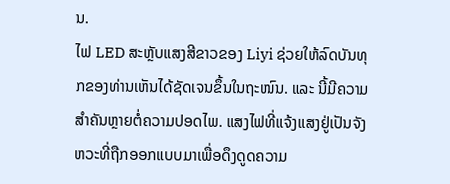ນ.
ໄຟ LED ສະຫຼັບແສງສີຂາວຂອງ Liyi ຊ່ວຍໃຫ້ລົດບັນທຸກຂອງທ່ານເຫັນໄດ້ຊັດເຈນຂຶ້ນໃນຖະໜົນ. ແລະ ນີ້ມີຄວາມສຳຄັນຫຼາຍຕໍ່ຄວາມປອດໄພ. ແສງໄຟທີ່ແຈ້ງແສງຢູ່ເປັນຈັງຫວະທີ່ຖືກອອກແບບມາເພື່ອດຶງດູດຄວາມ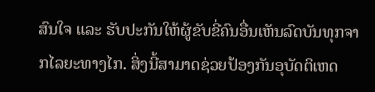ສົນໃຈ ແລະ ຮັບປະກັນໃຫ້ຜູ້ຂັບຂີ່ຄົນອື່ນເຫັນລົດບັນທຸກຈາກໄລຍະທາງໄກ. ສິ່ງນີ້ສາມາດຊ່ວຍປ້ອງກັນອຸບັດຕິເຫດ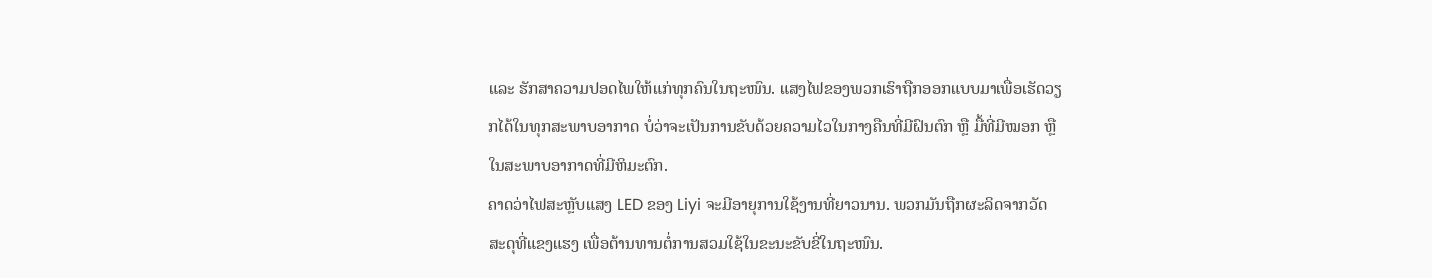ແລະ ຮັກສາຄວາມປອດໄພໃຫ້ແກ່ທຸກຄົນໃນຖະໜົນ. ແສງໄຟຂອງພວກເຮົາຖືກອອກແບບມາເພື່ອເຮັດວຽກໄດ້ໃນທຸກສະພາບອາກາດ ບໍ່ວ່າຈະເປັນການຂັບດ້ວຍຄວາມໄວໃນກາງຄືນທີ່ມີຝົນຕົກ ຫຼື ມື້ທີ່ມີໝອກ ຫຼື ໃນສະພາບອາກາດທີ່ມີຫິມະຕົກ.
ຄາດວ່າໄຟສະຫຼັບແສງ LED ຂອງ Liyi ຈະມີອາຍຸການໃຊ້ງານທີ່ຍາວນານ. ພວກມັນຖືກຜະລິດຈາກວັດສະດຸທີ່ແຂງແຮງ ເພື່ອຕ້ານທານຕໍ່ການສວມໃຊ້ໃນຂະນະຂັບຂີ່ໃນຖະໜົນ.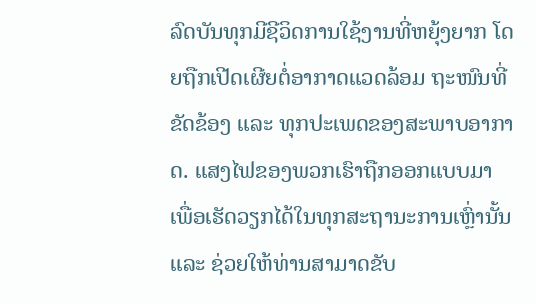ລົດບັນທຸກມີຊີວິດການໃຊ້ງານທີ່ຫຍຸ້ງຍາກ ໂດຍຖືກເປີດເຜີຍຕໍ່ອາກາດແວດລ້ອມ ຖະໜົນທີ່ຂັດຂ້ອງ ແລະ ທຸກປະເພດຂອງສະພາບອາກາດ. ແສງໄຟຂອງພວກເຮົາຖືກອອກແບບມາເພື່ອເຮັດວຽກໄດ້ໃນທຸກສະຖານະການເຫຼົ່ານັ້ນ ແລະ ຊ່ວຍໃຫ້ທ່ານສາມາດຂັບ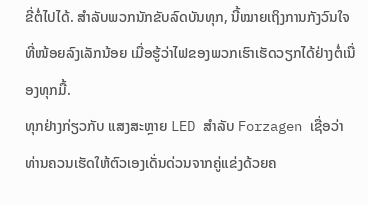ຂີ່ຕໍ່ໄປໄດ້. ສຳລັບພວກນັກຂັບລົດບັນທຸກ, ນີ້ໝາຍເຖິງການກັງວົນໃຈທີ່ໜ້ອຍລົງເລັກນ້ອຍ ເມື່ອຮູ້ວ່າໄຟຂອງພວກເຮົາເຮັດວຽກໄດ້ຢ່າງຕໍ່ເນື່ອງທຸກມື້.
ທຸກຢ່າງກ່ຽວກັບ ແສງສະຫຼາຍ LED ສຳລັບ Forzagen ເຊື່ອວ່າທ່ານຄວນເຮັດໃຫ້ຕົວເອງເດັ່ນດ່ວນຈາກຄູ່ແຂ່ງດ້ວຍຄ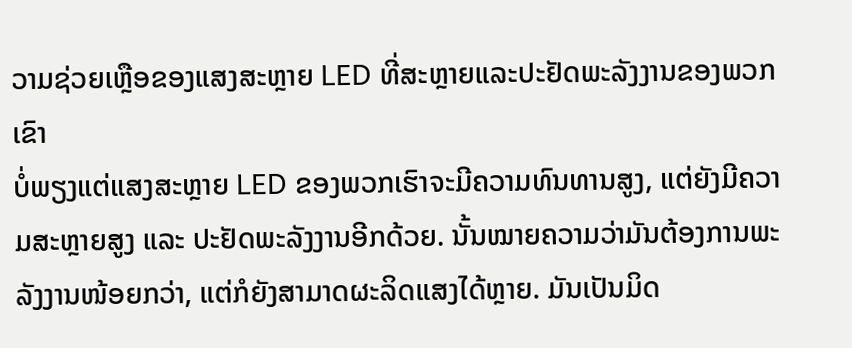ວາມຊ່ວຍເຫຼືອຂອງແສງສະຫຼາຍ LED ທີ່ສະຫຼາຍແລະປະຢັດພະລັງງານຂອງພວກເຂົາ
ບໍ່ພຽງແຕ່ແສງສະຫຼາຍ LED ຂອງພວກເຮົາຈະມີຄວາມທົນທານສູງ, ແຕ່ຍັງມີຄວາມສະຫຼາຍສູງ ແລະ ປະຢັດພະລັງງານອີກດ້ວຍ. ນັ້ນໝາຍຄວາມວ່າມັນຕ້ອງການພະລັງງານໜ້ອຍກວ່າ, ແຕ່ກໍຍັງສາມາດຜະລິດແສງໄດ້ຫຼາຍ. ມັນເປັນມິດ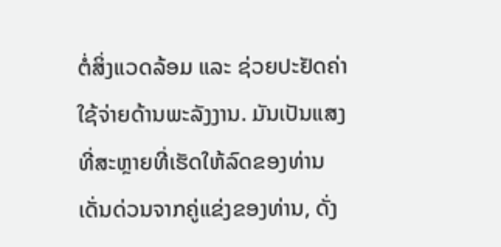ຕໍ່ສິ່ງແວດລ້ອມ ແລະ ຊ່ວຍປະຢັດຄ່າໃຊ້ຈ່າຍດ້ານພະລັງງານ. ມັນເປັນແສງທີ່ສະຫຼາຍທີ່ເຮັດໃຫ້ລົດຂອງທ່ານເດັ່ນດ່ວນຈາກຄູ່ແຂ່ງຂອງທ່ານ, ດັ່ງ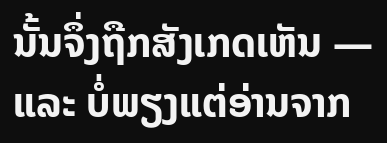ນັ້ນຈຶ່ງຖືກສັງເກດເຫັນ — ແລະ ບໍ່ພຽງແຕ່ອ່ານຈາກ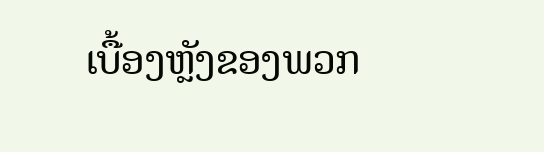ເບື້ອງຫຼັງຂອງພວກ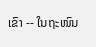ເຂົາ -- ໃນຖະໜົນ